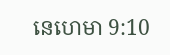នេហេមា 9:10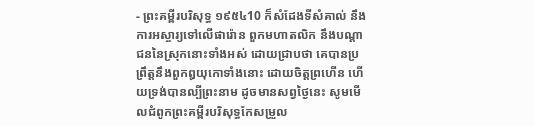- ព្រះគម្ពីរបរិសុទ្ធ ១៩៥៤10 ក៏សំដែងទីសំគាល់ នឹងការអស្ចារ្យទៅលើផារ៉ោន ពួកមហាតលិក នឹងបណ្តាជននៃស្រុកនោះទាំងអស់ ដោយជ្រាបថា គេបានប្រព្រឹត្តនឹងពួកឰយុកោទាំងនោះ ដោយចិត្តព្រហើន ហើយទ្រង់បានល្បីព្រះនាម ដូចមានសព្វថ្ងៃនេះ សូមមើលជំពូកព្រះគម្ពីរបរិសុទ្ធកែសម្រួល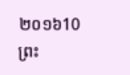២០១៦10 ព្រះ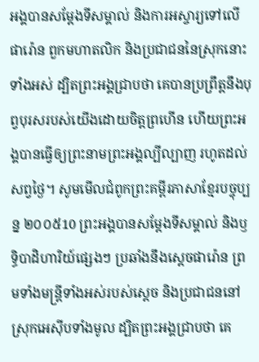អង្គបានសម្ដែងទីសម្គាល់ និងការអស្ចារ្យទៅលើផារ៉ោន ពួកមហាតលិក និងប្រជាជននៃស្រុកនោះទាំងអស់ ដ្បិតព្រះអង្គជ្រាបថា គេបានប្រព្រឹត្តនឹងបុព្វបុរសរបស់យើងដោយចិត្តព្រហើន ហើយព្រះអង្គបានធ្វើឲ្យព្រះនាមព្រះអង្គល្បីល្បាញ រហូតដល់សព្វថ្ងៃ។ សូមមើលជំពូកព្រះគម្ពីរភាសាខ្មែរបច្ចុប្បន្ន ២០០៥10 ព្រះអង្គបានសម្តែងទីសម្គាល់ និងឫទ្ធិបាដិហារិយ៍ផ្សេងៗ ប្រឆាំងនឹងស្ដេចផារ៉ោន ព្រមទាំងមន្ត្រីទាំងអស់របស់ស្ដេច និងប្រជាជននៅស្រុកអេស៊ីបទាំងមូល ដ្បិតព្រះអង្គជ្រាបថា គេ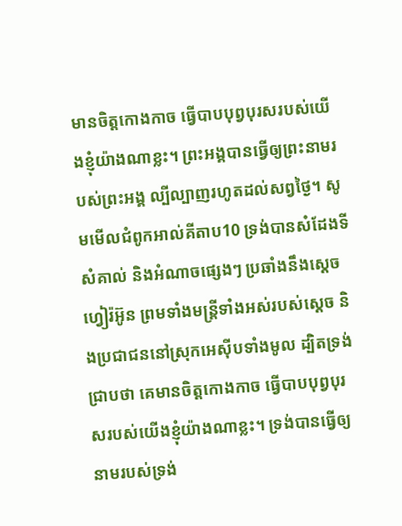មានចិត្តកោងកាច ធ្វើបាបបុព្វបុរសរបស់យើងខ្ញុំយ៉ាងណាខ្លះ។ ព្រះអង្គបានធ្វើឲ្យព្រះនាមរបស់ព្រះអង្គ ល្បីល្បាញរហូតដល់សព្វថ្ងៃ។ សូមមើលជំពូកអាល់គីតាប10 ទ្រង់បានសំដែងទីសំគាល់ និងអំណាចផ្សេងៗ ប្រឆាំងនឹងស្ដេចហ្វៀរ៉អ៊ូន ព្រមទាំងមន្ត្រីទាំងអស់របស់ស្ដេច និងប្រជាជននៅស្រុកអេស៊ីបទាំងមូល ដ្បិតទ្រង់ជ្រាបថា គេមានចិត្តកោងកាច ធ្វើបាបបុព្វបុរសរបស់យើងខ្ញុំយ៉ាងណាខ្លះ។ ទ្រង់បានធ្វើឲ្យនាមរបស់ទ្រង់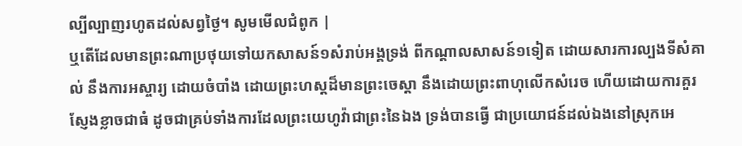ល្បីល្បាញរហូតដល់សព្វថ្ងៃ។ សូមមើលជំពូក |
ឬតើដែលមានព្រះណាប្រថុយទៅយកសាសន៍១សំរាប់អង្គទ្រង់ ពីកណ្តាលសាសន៍១ទៀត ដោយសារការល្បងទីសំគាល់ នឹងការអស្ចារ្យ ដោយចំបាំង ដោយព្រះហស្តដ៏មានព្រះចេស្តា នឹងដោយព្រះពាហុលើកសំរេច ហើយដោយការគួរស្ញែងខ្លាចជាធំ ដូចជាគ្រប់ទាំងការដែលព្រះយេហូវ៉ាជាព្រះនៃឯង ទ្រង់បានធ្វើ ជាប្រយោជន៍ដល់ឯងនៅស្រុកអេ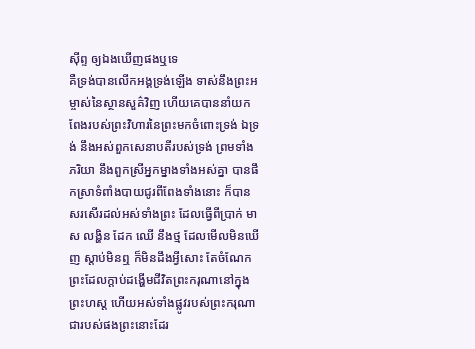ស៊ីព្ទ ឲ្យឯងឃើញផងឬទេ
គឺទ្រង់បានលើកអង្គទ្រង់ឡើង ទាស់នឹងព្រះអម្ចាស់នៃស្ថានសួគ៌វិញ ហើយគេបាននាំយកពែងរបស់ព្រះវិហារនៃព្រះមកចំពោះទ្រង់ ឯទ្រង់ នឹងអស់ពួកសេនាបតីរបស់ទ្រង់ ព្រមទាំងភរិយា នឹងពួកស្រីអ្នកម្នាងទាំងអស់គ្នា បានផឹកស្រាទំពាំងបាយជូរពីពែងទាំងនោះ ក៏បានសរសើរដល់អស់ទាំងព្រះ ដែលធ្វើពីប្រាក់ មាស លង្ហិន ដែក ឈើ នឹងថ្ម ដែលមើលមិនឃើញ ស្តាប់មិនឮ ក៏មិនដឹងអ្វីសោះ តែចំណែកព្រះដែលក្តាប់ដង្ហើមជីវិតព្រះករុណានៅក្នុងព្រះហស្ត ហើយអស់ទាំងផ្លូវរបស់ព្រះករុណាជារបស់ផងព្រះនោះដែរ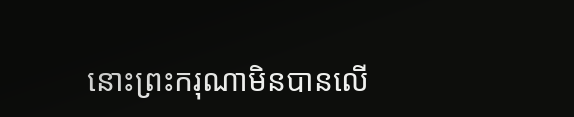នោះព្រះករុណាមិនបានលើ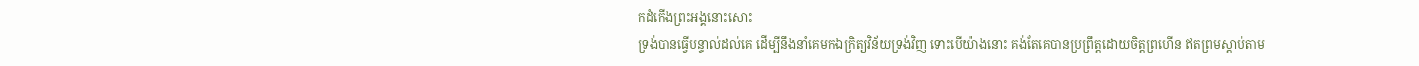កដំកើងព្រះអង្គនោះសោះ
ទ្រង់បានធ្វើបន្ទាល់ដល់គេ ដើម្បីនឹងនាំគេមកឯក្រិត្យវិន័យទ្រង់វិញ ទោះបើយ៉ាងនោះ គង់តែគេបានប្រព្រឹត្តដោយចិត្តព្រហើន ឥតព្រមស្តាប់តាម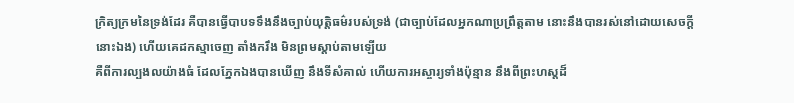ក្រិត្យក្រមនៃទ្រង់ដែរ គឺបានធ្វើបាបទទឹងនឹងច្បាប់យុត្តិធម៌របស់ទ្រង់ (ជាច្បាប់ដែលអ្នកណាប្រព្រឹត្តតាម នោះនឹងបានរស់នៅដោយសេចក្ដីនោះឯង) ហើយគេដកស្មាចេញ តាំងករឹង មិនព្រមស្តាប់តាមឡើយ
គឺពីការល្បងលយ៉ាងធំ ដែលភ្នែកឯងបានឃើញ នឹងទីសំគាល់ ហើយការអស្ចារ្យទាំងប៉ុន្មាន នឹងពីព្រះហស្តដ៏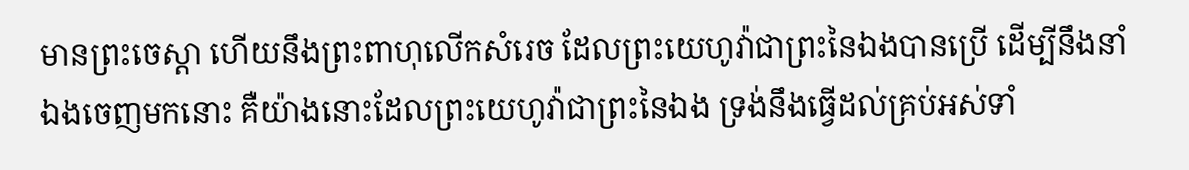មានព្រះចេស្តា ហើយនឹងព្រះពាហុលើកសំរេច ដែលព្រះយេហូវ៉ាជាព្រះនៃឯងបានប្រើ ដើម្បីនឹងនាំឯងចេញមកនោះ គឺយ៉ាងនោះដែលព្រះយេហូវ៉ាជាព្រះនៃឯង ទ្រង់នឹងធ្វើដល់គ្រប់អស់ទាំ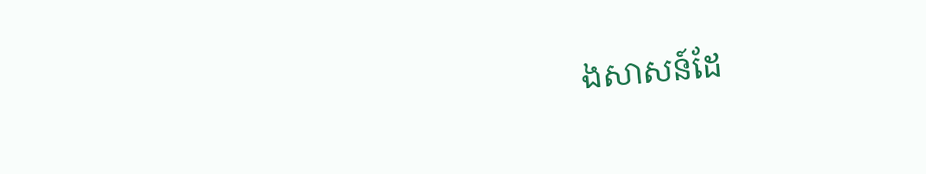ងសាសន៍ដែ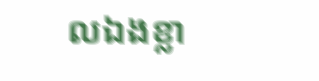លឯងខ្លា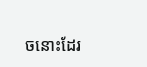ចនោះដែរ